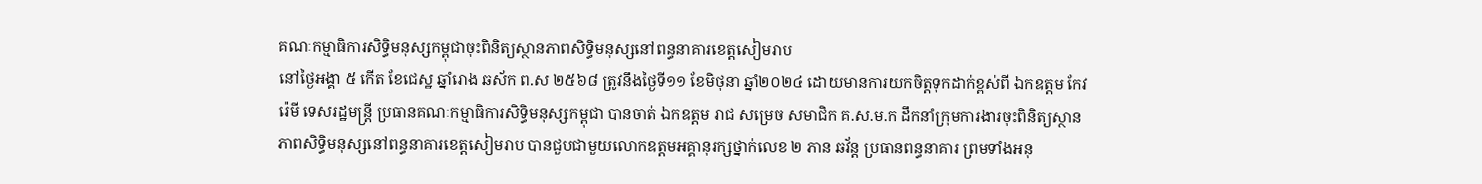គណៈកម្មាធិការសិទ្ធិមនុស្សកម្ពុជាចុះពិនិត្យស្ថានភាពសិទ្ធិមនុស្សនៅពន្ធនាគារខេត្តសៀមរាប
នៅថ្ងៃអង្គា ៥ កើត ខែជេស្ឋ ឆ្នាំរោង ឆស័ក ព.ស ២៥៦៨ ត្រូវនឹងថ្ងៃទី១១ ខែមិថុនា ឆ្នាំ២០២៤ ដោយមានការយកចិត្តទុកដាក់ខ្ពស់ពី ឯកឧត្តម កែវ រ៉េមី ទេសរដ្ឋមន្ត្រី ប្រធានគណៈកម្មាធិការសិទ្ធិមនុស្សកម្ពុជា បានចាត់ ឯកឧត្តម រាជ សម្រេច សមាជិក គ.ស.ម.ក ដឹកនាំក្រុមការងារចុះពិនិត្យស្ថានភាពសិទ្ធិមនុស្សនៅពន្ធនាគារខេត្តសៀមរាប បានជួបជាមួយលោកឧត្តមអគ្គានុរក្សថ្នាក់លេខ ២ ភាន ឆវ័ន្ត ប្រធានពន្ធនាគារ ព្រមទាំងអនុ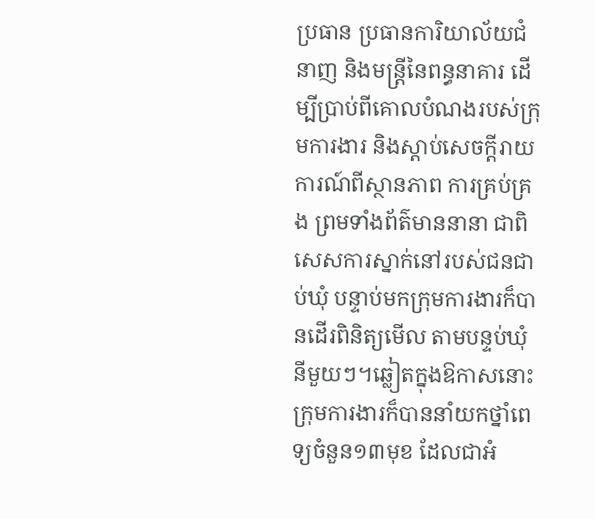ប្រធាន ប្រធានការិយាល័យជំនាញ និងមន្ត្រីនៃពន្ធនាគារ ដើម្បីប្រាប់ពីគោលបំណងរបស់ក្រុមការងារ និងស្តាប់សេចក្តីរាយការណ៍ពីស្ថានភាព ការគ្រប់គ្រង ព្រមទាំងព័ត៌មាននានា ជាពិសេសការស្នាក់នៅរបស់ជនជាប់ឃុំ បន្ទាប់មកក្រុមការងារក៏បានដើរពិនិត្យមើល តាមបន្ទប់ឃុំនីមួយៗ។ឆ្លៀតក្នុងឱកាសនោះ ក្រុមការងារក៏បាននាំយកថ្នាំពេទ្យចំនួន១៣មុខ ដែលជាអំ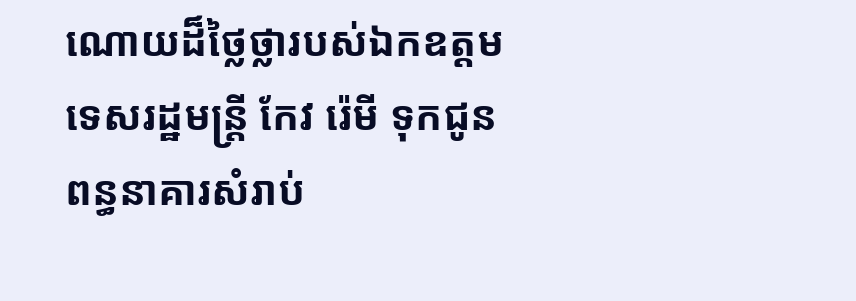ណោយដ៏ថ្លៃថ្លារបស់ឯកឧត្តម ទេសរដ្ឋមន្ត្រី កែវ រ៉េមី ទុកជូនពន្ធនាគារសំរាប់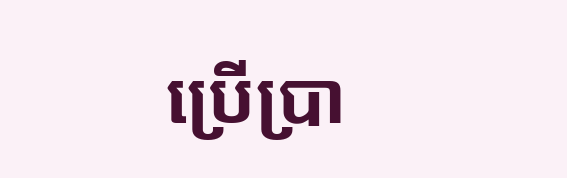ប្រើប្រា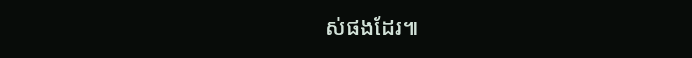ស់ផងដែរ៕